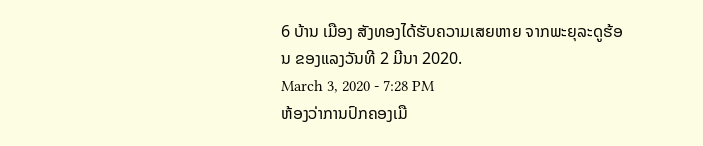6 ບ້ານ ເມືອງ ສັງທອງໄດ້ຮັບຄວາມເສຍຫາຍ ຈາກພະຍຸລະດູຮ້ອນ ຂອງແລງວັນທີ 2 ມີນາ 2020.
March 3, 2020 - 7:28 PM
ຫ້ອງວ່າການປົກຄອງເມື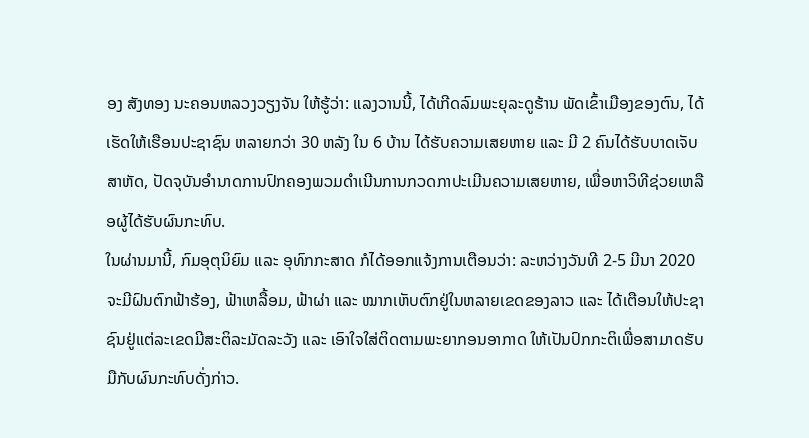ອງ ສັງທອງ ນະຄອນຫລວງວຽງຈັນ ໃຫ້ຮູ້ວ່າ: ແລງວານນີ້, ໄດ້ເກີດລົມພະຍຸລະດູຮ້ານ ພັດເຂົ້າເມືອງຂອງຕົນ, ໄດ້ເຮັດໃຫ້ເຮືອນປະຊາຊົນ ຫລາຍກວ່າ 30 ຫລັງ ໃນ 6 ບ້ານ ໄດ້ຮັບຄວາມເສຍຫາຍ ແລະ ມີ 2 ຄົນໄດ້ຮັບບາດເຈັບສາຫັດ, ປັດຈຸບັນອຳນາດການປົກຄອງພວມດຳເນີນການກວດກາປະເມີນຄວາມເສຍຫາຍ, ເພື່ອຫາວິທີຊ່ວຍເຫລືອຜູ້ໄດ້ຮັບຜົນກະທົບ.
ໃນຜ່ານມານີ້, ກົມອຸຕຸນິຍົມ ແລະ ອຸທົກກະສາດ ກໍໄດ້ອອກແຈ້ງການເຕືອນວ່າ: ລະຫວ່າງວັນທີ 2-5 ມີນາ 2020 ຈະມີຝົນຕົກຟ້າຮ້ອງ, ຟ້າເຫລື້ອມ, ຟ້າຜ່າ ແລະ ໝາກເຫັບຕົກຢູ່ໃນຫລາຍເຂດຂອງລາວ ແລະ ໄດ້ເຕືອນໃຫ້ປະຊາຊົນຢູ່ແຕ່ລະເຂດມີສະຕິລະມັດລະວັງ ແລະ ເອົາໃຈໃສ່ຕິດຕາມພະຍາກອນອາກາດ ໃຫ້ເປັນປົກກະຕິເພື່ອສາມາດຮັບມືກັບຜົນກະທົບດັ່ງກ່າວ.